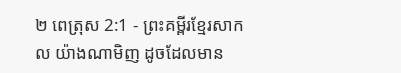២ ពេត្រុស 2:1 - ព្រះគម្ពីរខ្មែរសាកល យ៉ាងណាមិញ ដូចដែលមាន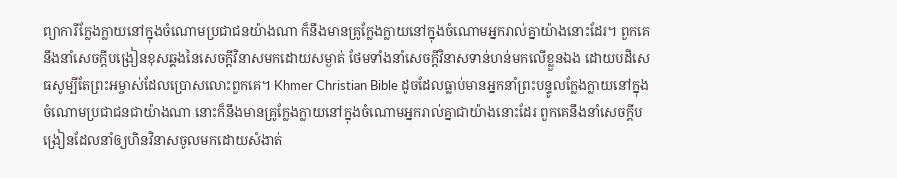ព្យាការីក្លែងក្លាយនៅក្នុងចំណោមប្រជាជនយ៉ាងណា ក៏នឹងមានគ្រូក្លែងក្លាយនៅក្នុងចំណោមអ្នករាល់គ្នាយ៉ាងនោះដែរ។ ពួកគេនឹងនាំសេចក្ដីបង្រៀនខុសឆ្គងនៃសេចក្ដីវិនាសមកដោយសម្ងាត់ ថែមទាំងនាំសេចក្ដីវិនាសទាន់ហន់មកលើខ្លួនឯង ដោយបដិសេធសូម្បីតែព្រះអម្ចាស់ដែលប្រោសលោះពួកគេ។ Khmer Christian Bible ដូចដែលធ្លាប់មានអ្នកនាំព្រះបន្ទូលក្លែងក្លាយនៅក្នុងចំណោមប្រជាជនជាយ៉ាងណា នោះក៏នឹងមានគ្រូក្លែងក្លាយនៅក្នុងចំណោមអ្នករាល់គ្នាជាយ៉ាងនោះដែរ ពួកគេនឹងនាំសេចក្ដីបង្រៀនដែលនាំឲ្យហិនវិនាសចូលមកដោយសំងាត់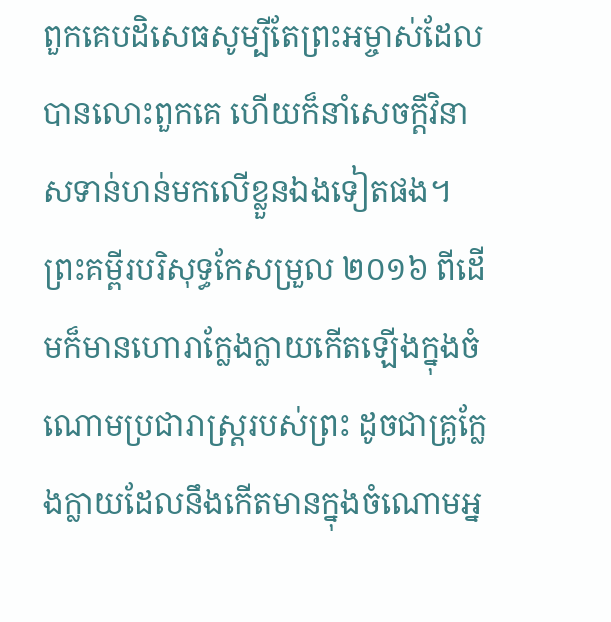ពួកគេបដិសេធសូម្បីតែព្រះអម្ចាស់ដែលបានលោះពួកគេ ហើយក៏នាំសេចក្ដីវិនាសទាន់ហន់មកលើខ្លួនឯងទៀតផង។ ព្រះគម្ពីរបរិសុទ្ធកែសម្រួល ២០១៦ ពីដើមក៏មានហោរាក្លែងក្លាយកើតឡើងក្នុងចំណោមប្រជារាស្ត្ររបស់ព្រះ ដូចជាគ្រូក្លែងក្លាយដែលនឹងកើតមានក្នុងចំណោមអ្ន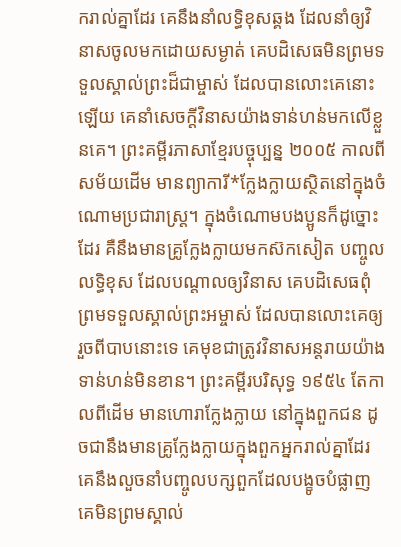ករាល់គ្នាដែរ គេនឹងនាំលទ្ធិខុសឆ្គង ដែលនាំឲ្យវិនាសចូលមកដោយសម្ងាត់ គេបដិសេធមិនព្រមទទួលស្គាល់ព្រះដ៏ជាម្ចាស់ ដែលបានលោះគេនោះឡើយ គេនាំសេចក្ដីវិនាសយ៉ាងទាន់ហន់មកលើខ្លួនគេ។ ព្រះគម្ពីរភាសាខ្មែរបច្ចុប្បន្ន ២០០៥ កាលពីសម័យដើម មានព្យាការី*ក្លែងក្លាយស្ថិតនៅក្នុងចំណោមប្រជារាស្ត្រ។ ក្នុងចំណោមបងប្អូនក៏ដូច្នោះដែរ គឺនឹងមានគ្រូក្លែងក្លាយមកស៊កសៀត បញ្ចូលលទ្ធិខុស ដែលបណ្ដាលឲ្យវិនាស គេបដិសេធពុំព្រមទទួលស្គាល់ព្រះអម្ចាស់ ដែលបានលោះគេឲ្យរួចពីបាបនោះទេ គេមុខជាត្រូវវិនាសអន្តរាយយ៉ាងទាន់ហន់មិនខាន។ ព្រះគម្ពីរបរិសុទ្ធ ១៩៥៤ តែកាលពីដើម មានហោរាក្លែងក្លាយ នៅក្នុងពួកជន ដូចជានឹងមានគ្រូក្លែងក្លាយក្នុងពួកអ្នករាល់គ្នាដែរ គេនឹងលួចនាំបញ្ចូលបក្សពួកដែលបង្ខូចបំផ្លាញ គេមិនព្រមស្គាល់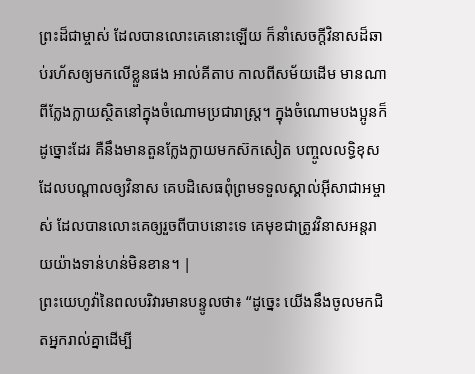ព្រះដ៏ជាម្ចាស់ ដែលបានលោះគេនោះឡើយ ក៏នាំសេចក្ដីវិនាសដ៏ឆាប់រហ័សឲ្យមកលើខ្លួនផង អាល់គីតាប កាលពីសម័យដើម មានណាពីក្លែងក្លាយស្ថិតនៅក្នុងចំណោមប្រជារាស្ដ្រ។ ក្នុងចំណោមបងប្អូនក៏ដូច្នោះដែរ គឺនឹងមានតួនក្លែងក្លាយមកស៊កសៀត បញ្ចូលលទ្ធិខុស ដែលបណ្ដាលឲ្យវិនាស គេបដិសេធពុំព្រមទទួលស្គាល់អ៊ីសាជាអម្ចាស់ ដែលបានលោះគេឲ្យរួចពីបាបនោះទេ គេមុខជាត្រូវវិនាសអន្ដរាយយ៉ាងទាន់ហន់មិនខាន។ |
ព្រះយេហូវ៉ានៃពលបរិវារមានបន្ទូលថា៖ “ដូច្នេះ យើងនឹងចូលមកជិតអ្នករាល់គ្នាដើម្បី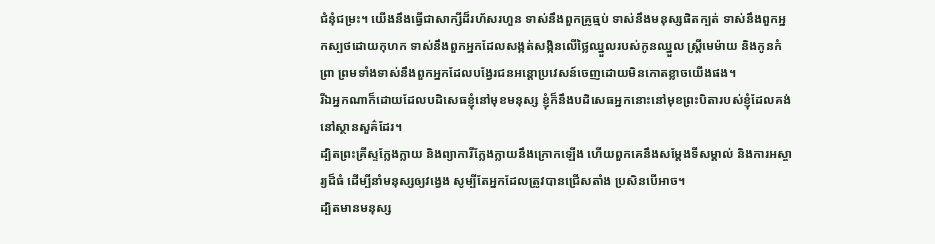ជំនុំជម្រះ។ យើងនឹងធ្វើជាសាក្សីដ៏រហ័សរហួន ទាស់នឹងពួកគ្រូធ្មប់ ទាស់នឹងមនុស្សផិតក្បត់ ទាស់នឹងពួកអ្នកស្បថដោយកុហក ទាស់នឹងពួកអ្នកដែលសង្កត់សង្កិនលើថ្លៃឈ្នួលរបស់កូនឈ្នួល ស្ត្រីមេម៉ាយ និងកូនកំព្រា ព្រមទាំងទាស់នឹងពួកអ្នកដែលបង្វែរជនអន្តោប្រវេសន៍ចេញដោយមិនកោតខ្លាចយើងផង។
រីឯអ្នកណាក៏ដោយដែលបដិសេធខ្ញុំនៅមុខមនុស្ស ខ្ញុំក៏នឹងបដិសេធអ្នកនោះនៅមុខព្រះបិតារបស់ខ្ញុំដែលគង់នៅស្ថានសួគ៌ដែរ។
ដ្បិតព្រះគ្រីស្ទក្លែងក្លាយ និងព្យាការីក្លែងក្លាយនឹងក្រោកឡើង ហើយពួកគេនឹងសម្ដែងទីសម្គាល់ និងការអស្ចារ្យដ៏ធំ ដើម្បីនាំមនុស្សឲ្យវង្វេង សូម្បីតែអ្នកដែលត្រូវបានជ្រើសតាំង ប្រសិនបើអាច។
ដ្បិតមានមនុស្ស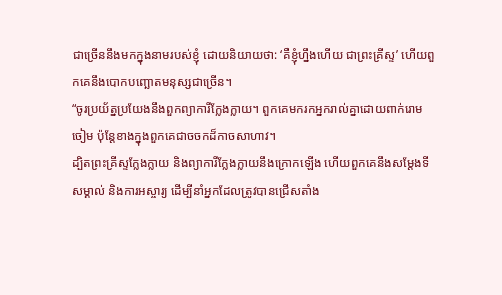ជាច្រើននឹងមកក្នុងនាមរបស់ខ្ញុំ ដោយនិយាយថា: ‘គឺខ្ញុំហ្នឹងហើយ ជាព្រះគ្រីស្ទ’ ហើយពួកគេនឹងបោកបញ្ឆោតមនុស្សជាច្រើន។
“ចូរប្រយ័ត្នប្រយែងនឹងពួកព្យាការីក្លែងក្លាយ។ ពួកគេមករកអ្នករាល់គ្នាដោយពាក់រោមចៀម ប៉ុន្តែខាងក្នុងពួកគេជាចចកដ៏កាចសាហាវ។
ដ្បិតព្រះគ្រីស្ទក្លែងក្លាយ និងព្យាការីក្លែងក្លាយនឹងក្រោកឡើង ហើយពួកគេនឹងសម្ដែងទីសម្គាល់ និងការអស្ចារ្យ ដើម្បីនាំអ្នកដែលត្រូវបានជ្រើសតាំង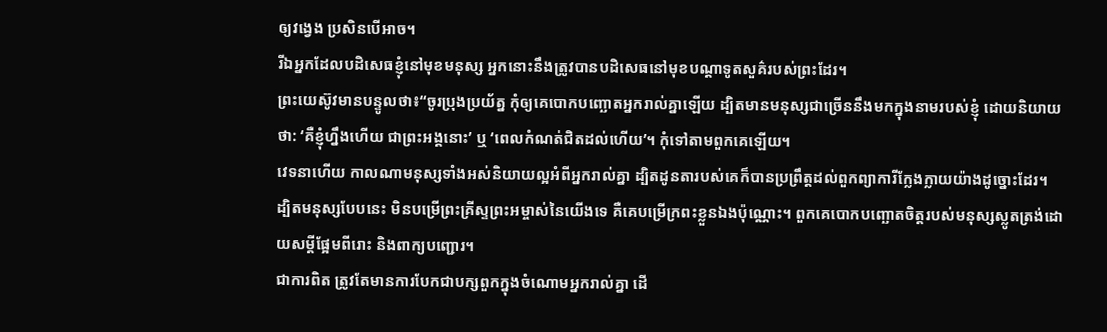ឲ្យវង្វេង ប្រសិនបើអាច។
រីឯអ្នកដែលបដិសេធខ្ញុំនៅមុខមនុស្ស អ្នកនោះនឹងត្រូវបានបដិសេធនៅមុខបណ្ដាទូតសួគ៌របស់ព្រះដែរ។
ព្រះយេស៊ូវមានបន្ទូលថា៖“ចូរប្រុងប្រយ័ត្ន កុំឲ្យគេបោកបញ្ឆោតអ្នករាល់គ្នាឡើយ ដ្បិតមានមនុស្សជាច្រើននឹងមកក្នុងនាមរបស់ខ្ញុំ ដោយនិយាយថា: ‘គឺខ្ញុំហ្នឹងហើយ ជាព្រះអង្គនោះ’ ឬ ‘ពេលកំណត់ជិតដល់ហើយ’។ កុំទៅតាមពួកគេឡើយ។
វេទនាហើយ កាលណាមនុស្សទាំងអស់និយាយល្អអំពីអ្នករាល់គ្នា ដ្បិតដូនតារបស់គេក៏បានប្រព្រឹត្តដល់ពួកព្យាការីក្លែងក្លាយយ៉ាងដូច្នោះដែរ។
ដ្បិតមនុស្សបែបនេះ មិនបម្រើព្រះគ្រីស្ទព្រះអម្ចាស់នៃយើងទេ គឺគេបម្រើក្រពះខ្លួនឯងប៉ុណ្ណោះ។ ពួកគេបោកបញ្ឆោតចិត្តរបស់មនុស្សស្លូតត្រង់ដោយសម្ដីផ្អែមពីរោះ និងពាក្យបញ្ជោរ។
ជាការពិត ត្រូវតែមានការបែកជាបក្សពួកក្នុងចំណោមអ្នករាល់គ្នា ដើ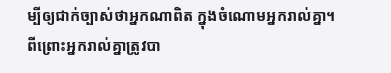ម្បីឲ្យជាក់ច្បាស់ថាអ្នកណាពិត ក្នុងចំណោមអ្នករាល់គ្នា។
ពីព្រោះអ្នករាល់គ្នាត្រូវបា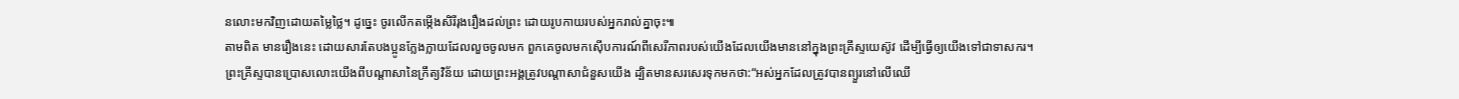នលោះមកវិញដោយតម្លៃថ្លៃ។ ដូច្នេះ ចូរលើកតម្កើងសិរីរុងរឿងដល់ព្រះ ដោយរូបកាយរបស់អ្នករាល់គ្នាចុះ៕
តាមពិត មានរឿងនេះ ដោយសារតែបងប្អូនក្លែងក្លាយដែលលួចចូលមក ពួកគេចូលមកស៊ើបការណ៍ពីសេរីភាពរបស់យើងដែលយើងមាននៅក្នុងព្រះគ្រីស្ទយេស៊ូវ ដើម្បីធ្វើឲ្យយើងទៅជាទាសករ។
ព្រះគ្រីស្ទបានប្រោសលោះយើងពីបណ្ដាសានៃក្រឹត្យវិន័យ ដោយព្រះអង្គត្រូវបណ្ដាសាជំនួសយើង ដ្បិតមានសរសេរទុកមកថា:“អស់អ្នកដែលត្រូវបានព្យួរនៅលើឈើ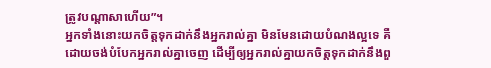ត្រូវបណ្ដាសាហើយ”។
អ្នកទាំងនោះយកចិត្តទុកដាក់នឹងអ្នករាល់គ្នា មិនមែនដោយបំណងល្អទេ គឺដោយចង់បំបែកអ្នករាល់គ្នាចេញ ដើម្បីឲ្យអ្នករាល់គ្នាយកចិត្តទុកដាក់នឹងពួ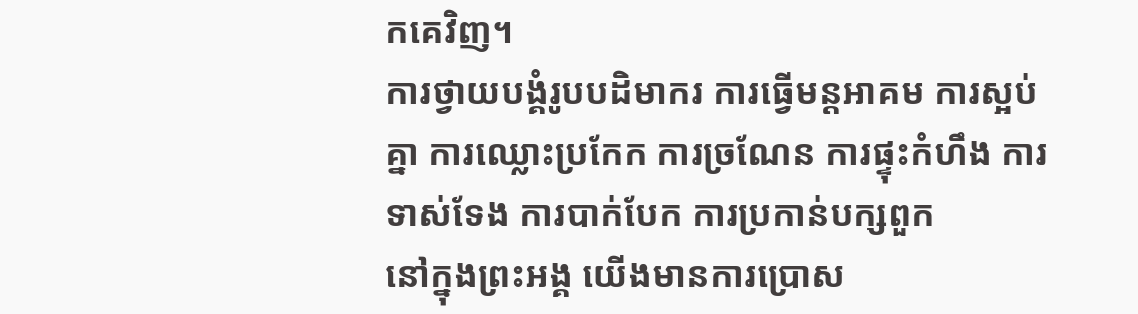កគេវិញ។
ការថ្វាយបង្គំរូបបដិមាករ ការធ្វើមន្តអាគម ការស្អប់គ្នា ការឈ្លោះប្រកែក ការច្រណែន ការផ្ទុះកំហឹង ការទាស់ទែង ការបាក់បែក ការប្រកាន់បក្សពួក
នៅក្នុងព្រះអង្គ យើងមានការប្រោស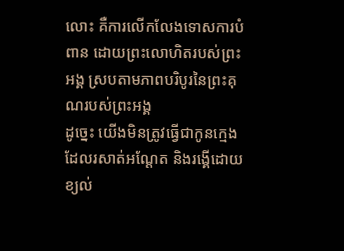លោះ គឺការលើកលែងទោសការបំពាន ដោយព្រះលោហិតរបស់ព្រះអង្គ ស្របតាមភាពបរិបូរនៃព្រះគុណរបស់ព្រះអង្គ
ដូច្នេះ យើងមិនត្រូវធ្វើជាកូនក្មេងដែលរសាត់អណ្ដែត និងរង្គើដោយខ្យល់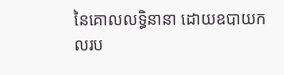នៃគោលលទ្ធិនានា ដោយឧបាយកលរប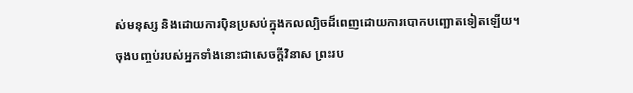ស់មនុស្ស និងដោយការប៉ិនប្រសប់ក្នុងកលល្បិចដ៏ពេញដោយការបោកបញ្ឆោតទៀតឡើយ។
ចុងបញ្ចប់របស់អ្នកទាំងនោះជាសេចក្ដីវិនាស ព្រះរប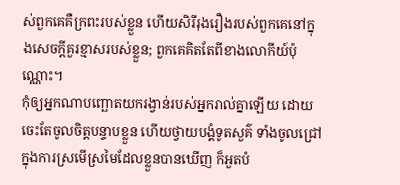ស់ពួកគេគឺក្រពះរបស់ខ្លួន ហើយសិរីរុងរឿងរបស់ពួកគេនៅក្នុងសេចក្ដីគួរខ្មាសរបស់ខ្លួន; ពួកគេគិតតែពីខាងលោកីយ៍ប៉ុណ្ណោះ។
កុំឲ្យអ្នកណាបញ្ឆោតយករង្វាន់របស់អ្នករាល់គ្នាឡើយ ដោយចេះតែចូលចិត្តបន្ទាបខ្លួន ហើយថ្វាយបង្គំទូតសួគ៌ ទាំងចូលជ្រៅក្នុងការស្រមើស្រមៃដែលខ្លួនបានឃើញ ក៏អួតបំ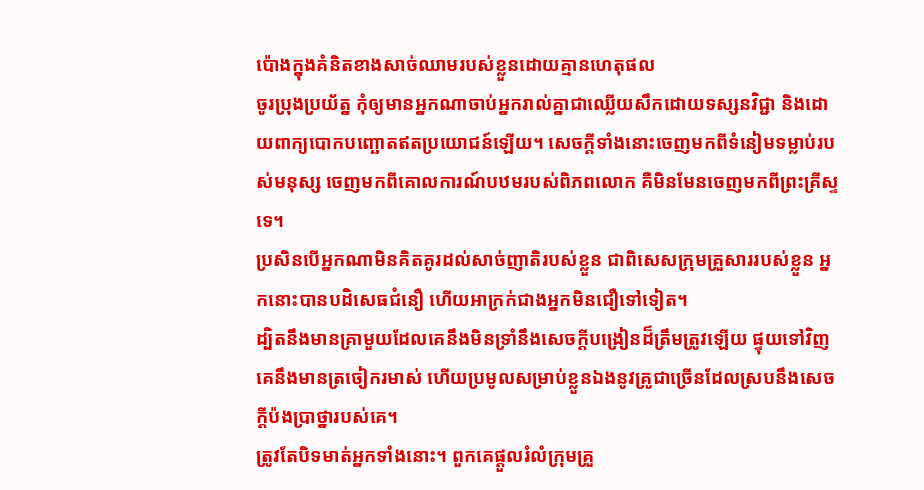ប៉ោងក្នុងគំនិតខាងសាច់ឈាមរបស់ខ្លួនដោយគ្មានហេតុផល
ចូរប្រុងប្រយ័ត្ន កុំឲ្យមានអ្នកណាចាប់អ្នករាល់គ្នាជាឈ្លើយសឹកដោយទស្សនវិជ្ជា និងដោយពាក្យបោកបញ្ឆោតឥតប្រយោជន៍ឡើយ។ សេចក្ដីទាំងនោះចេញមកពីទំនៀមទម្លាប់របស់មនុស្ស ចេញមកពីគោលការណ៍បឋមរបស់ពិភពលោក គឺមិនមែនចេញមកពីព្រះគ្រីស្ទទេ។
ប្រសិនបើអ្នកណាមិនគិតគូរដល់សាច់ញាតិរបស់ខ្លួន ជាពិសេសក្រុមគ្រួសាររបស់ខ្លួន អ្នកនោះបានបដិសេធជំនឿ ហើយអាក្រក់ជាងអ្នកមិនជឿទៅទៀត។
ដ្បិតនឹងមានគ្រាមួយដែលគេនឹងមិនទ្រាំនឹងសេចក្ដីបង្រៀនដ៏ត្រឹមត្រូវឡើយ ផ្ទុយទៅវិញ គេនឹងមានត្រចៀករមាស់ ហើយប្រមូលសម្រាប់ខ្លួនឯងនូវគ្រូជាច្រើនដែលស្របនឹងសេចក្ដីប៉ងប្រាថ្នារបស់គេ។
ត្រូវតែបិទមាត់អ្នកទាំងនោះ។ ពួកគេផ្ដួលរំលំក្រុមគ្រួ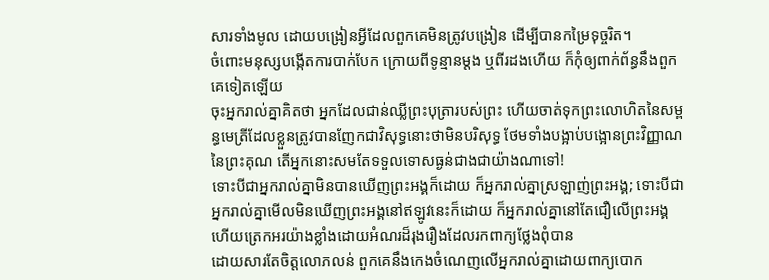សារទាំងមូល ដោយបង្រៀនអ្វីដែលពួកគេមិនត្រូវបង្រៀន ដើម្បីបានកម្រៃទុច្ចរិត។
ចំពោះមនុស្សបង្កើតការបាក់បែក ក្រោយពីទូន្មានម្ដង ឬពីរដងហើយ ក៏កុំឲ្យពាក់ព័ន្ធនឹងពួកគេទៀតឡើយ
ចុះអ្នករាល់គ្នាគិតថា អ្នកដែលជាន់ឈ្លីព្រះបុត្រារបស់ព្រះ ហើយចាត់ទុកព្រះលោហិតនៃសម្ពន្ធមេត្រីដែលខ្លួនត្រូវបានញែកជាវិសុទ្ធនោះថាមិនបរិសុទ្ធ ថែមទាំងបង្អាប់បង្អោនព្រះវិញ្ញាណនៃព្រះគុណ តើអ្នកនោះសមតែទទួលទោសធ្ងន់ជាងជាយ៉ាងណាទៅ!
ទោះបីជាអ្នករាល់គ្នាមិនបានឃើញព្រះអង្គក៏ដោយ ក៏អ្នករាល់គ្នាស្រឡាញ់ព្រះអង្គ; ទោះបីជាអ្នករាល់គ្នាមើលមិនឃើញព្រះអង្គនៅឥឡូវនេះក៏ដោយ ក៏អ្នករាល់គ្នានៅតែជឿលើព្រះអង្គ ហើយត្រេកអរយ៉ាងខ្លាំងដោយអំណរដ៏រុងរឿងដែលរកពាក្យថ្លែងពុំបាន
ដោយសារតែចិត្តលោភលន់ ពួកគេនឹងកេងចំណេញលើអ្នករាល់គ្នាដោយពាក្យបោក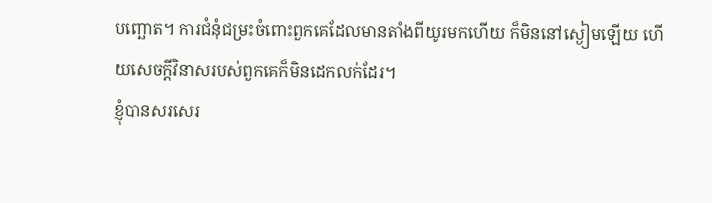បញ្ឆោត។ ការជំនុំជម្រះចំពោះពួកគេដែលមានតាំងពីយូរមកហើយ ក៏មិននៅស្ងៀមឡើយ ហើយសេចក្ដីវិនាសរបស់ពួកគេក៏មិនដេកលក់ដែរ។
ខ្ញុំបានសរសេរ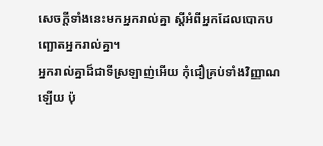សេចក្ដីទាំងនេះមកអ្នករាល់គ្នា ស្ដីអំពីអ្នកដែលបោកបញ្ឆោតអ្នករាល់គ្នា។
អ្នករាល់គ្នាដ៏ជាទីស្រឡាញ់អើយ កុំជឿគ្រប់ទាំងវិញ្ញាណឡើយ ប៉ុ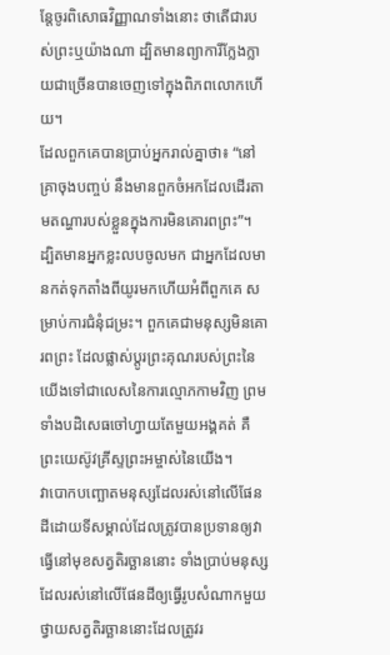ន្តែចូរពិសោធវិញ្ញាណទាំងនោះ ថាតើជារបស់ព្រះឬយ៉ាងណា ដ្បិតមានព្យាការីក្លែងក្លាយជាច្រើនបានចេញទៅក្នុងពិភពលោកហើយ។
ដែលពួកគេបានប្រាប់អ្នករាល់គ្នាថា៖ “នៅគ្រាចុងបញ្ចប់ នឹងមានពួកចំអកដែលដើរតាមតណ្ហារបស់ខ្លួនក្នុងការមិនគោរពព្រះ”។
ដ្បិតមានអ្នកខ្លះលបចូលមក ជាអ្នកដែលមានកត់ទុកតាំងពីយូរមកហើយអំពីពួកគេ សម្រាប់ការជំនុំជម្រះ។ ពួកគេជាមនុស្សមិនគោរពព្រះ ដែលផ្លាស់ប្ដូរព្រះគុណរបស់ព្រះនៃយើងទៅជាលេសនៃការល្មោភកាមវិញ ព្រមទាំងបដិសេធចៅហ្វាយតែមួយអង្គគត់ គឺព្រះយេស៊ូវគ្រីស្ទព្រះអម្ចាស់នៃយើង។
វាបោកបញ្ឆោតមនុស្សដែលរស់នៅលើផែនដីដោយទីសម្គាល់ដែលត្រូវបានប្រទានឲ្យវាធ្វើនៅមុខសត្វតិរច្ឆាននោះ ទាំងប្រាប់មនុស្សដែលរស់នៅលើផែនដីឲ្យធ្វើរូបសំណាកមួយថ្វាយសត្វតិរច្ឆាននោះដែលត្រូវរ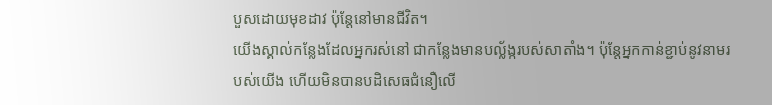បួសដោយមុខដាវ ប៉ុន្តែនៅមានជីវិត។
យើងស្គាល់កន្លែងដែលអ្នករស់នៅ ជាកន្លែងមានបល្ល័ង្ករបស់សាតាំង។ ប៉ុន្តែអ្នកកាន់ខ្ជាប់នូវនាមរបស់យើង ហើយមិនបានបដិសេធជំនឿលើ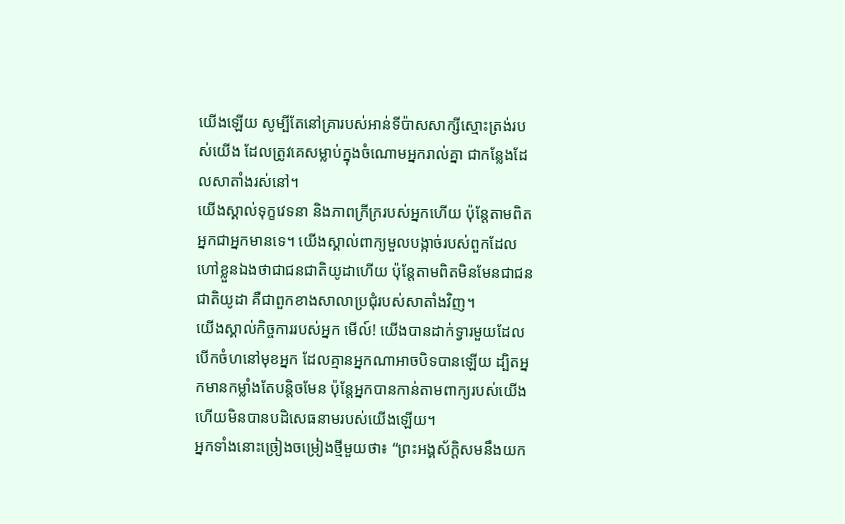យើងឡើយ សូម្បីតែនៅគ្រារបស់អាន់ទីប៉ាសសាក្សីស្មោះត្រង់របស់យើង ដែលត្រូវគេសម្លាប់ក្នុងចំណោមអ្នករាល់គ្នា ជាកន្លែងដែលសាតាំងរស់នៅ។
យើងស្គាល់ទុក្ខវេទនា និងភាពក្រីក្ររបស់អ្នកហើយ ប៉ុន្តែតាមពិតអ្នកជាអ្នកមានទេ។ យើងស្គាល់ពាក្យមួលបង្កាច់របស់ពួកដែលហៅខ្លួនឯងថាជាជនជាតិយូដាហើយ ប៉ុន្តែតាមពិតមិនមែនជាជនជាតិយូដា គឺជាពួកខាងសាលាប្រជុំរបស់សាតាំងវិញ។
យើងស្គាល់កិច្ចការរបស់អ្នក មើល៍! យើងបានដាក់ទ្វារមួយដែលបើកចំហនៅមុខអ្នក ដែលគ្មានអ្នកណាអាចបិទបានឡើយ ដ្បិតអ្នកមានកម្លាំងតែបន្តិចមែន ប៉ុន្តែអ្នកបានកាន់តាមពាក្យរបស់យើង ហើយមិនបានបដិសេធនាមរបស់យើងឡើយ។
អ្នកទាំងនោះច្រៀងចម្រៀងថ្មីមួយថា៖ “ព្រះអង្គស័ក្ដិសមនឹងយក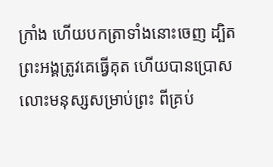ក្រាំង ហើយបកត្រាទាំងនោះចេញ ដ្បិតព្រះអង្គត្រូវគេធ្វើគុត ហើយបានប្រោសលោះមនុស្សសម្រាប់ព្រះ ពីគ្រប់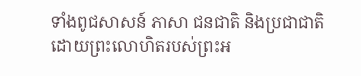ទាំងពូជសាសន៍ ភាសា ជនជាតិ និងប្រជាជាតិ ដោយព្រះលោហិតរបស់ព្រះអ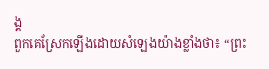ង្គ
ពួកគេស្រែកឡើងដោយសំឡេងយ៉ាងខ្លាំងថា៖ “ព្រះ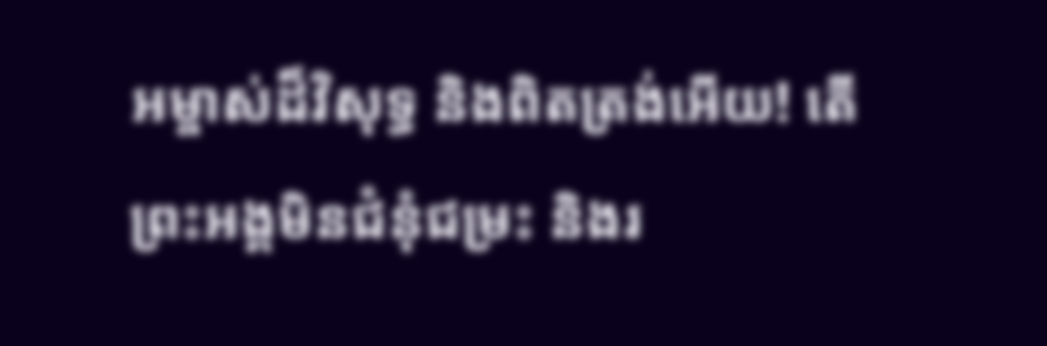អម្ចាស់ដ៏វិសុទ្ធ និងពិតត្រង់អើយ! តើព្រះអង្គមិនជំនុំជម្រះ និងរ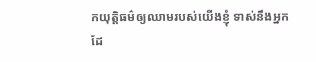កយុត្តិធម៌ឲ្យឈាមរបស់យើងខ្ញុំ ទាស់នឹងអ្នកដែ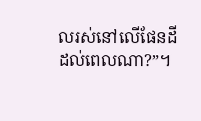លរស់នៅលើផែនដី ដល់ពេលណា?”។